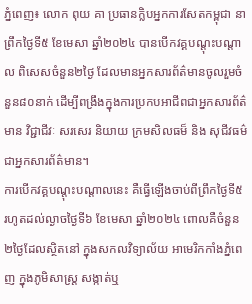ភ្នំពេញ៖ លោក ពុយ គា ប្រធានក្លិបអ្នកការសែតកម្ពុជា នាព្រឹកថ្ងៃទី៥ ខែមេសា ឆ្នាំ២០២៤ បានបើកវគ្គបណ្តុះបណ្តាល ពិសេសចំនួន២ថ្ងៃ ដែលមានអ្នកសារព័ត៌មានចូលរួមចំនួន៨០នាក់ ដើម្បីពង្រឹងក្នុងការប្រកបអាជីពជាអ្នកសារព័ត៌មាន វិជ្ជាជីវៈ សរសេរ និយាយ ក្រមសិលធម៏ និង សុជីវធម៌ ជាអ្នកសារព័ត៌មាន។
ការបើកវគ្គបណ្តុះបណ្តាលនេះ គឺធ្វើឡើងចាប់ពីព្រឹកថ្ងៃទី៥ រហូតដល់ល្ងាចថ្ងៃទី៦ ខែមេសា ឆ្នាំ២០២៤ ពោលគឺចំនួន២ថ្ងៃដែលស្ថិតនៅ ក្នុងសកលវិទ្យាល័យ អាមេរិកកាំងភ្នំពេញ ក្នុងភូមិសាស្ត្រ សង្កាត់ឬ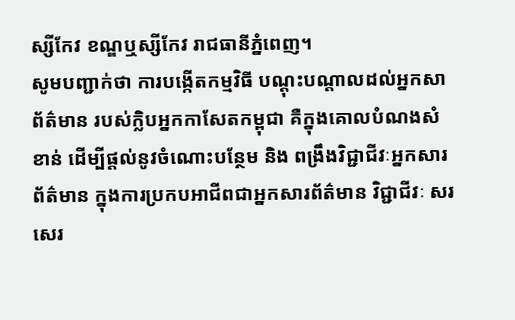ស្សីកែវ ខណ្ឌឬស្សីកែវ រាជធានីភ្នំពេញ។
សូមបញ្ជាក់ថា ការបង្កើតកម្មវិធី បណ្តុះបណ្តាលដល់អ្នកសាព័ត៌មាន របស់ក្លិបអ្នកកាសែតកម្ពុជា គឺក្នុងគោលបំណងសំខាន់ ដើម្បីផ្តល់នូវចំណោះបន្ថែម និង ពង្រឹងវិជ្ជាជីវៈអ្នកសារព័ត៌មាន ក្នុងការប្រកបអាជីពជាអ្នកសារព័ត៌មាន វិជ្ជាជីវៈ សរសេរ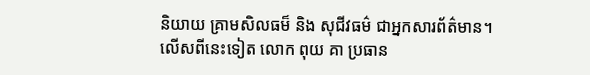និយាយ គ្រាមសិលធម៏ និង សុជីវធម៌ ជាអ្នកសារព័ត៌មាន។
លើសពីនេះទៀត លោក ពុយ គា ប្រធាន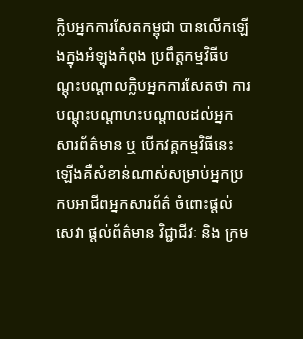ក្លិបអ្នកការសែតកម្ពុជា បានលើកឡើងក្នុងអំឡុងកំពុង ប្រពឹត្តកម្មវិធីបណ្តុះបណ្តាលក្លិបអ្នកការសែតថា ការបណ្តុះបណ្តាហះបណ្តាលដល់អ្នកសារព័ត៌មាន ឬ បើកវគ្គកម្មវិធីនេះឡើងគឺសំខាន់ណាស់សម្រាប់អ្នកប្រកបអាជីពអ្នកសារព័ត៌ ចំពោះផ្តល់សេវា ផ្តល់ព័ត៌មាន វិជ្ជាជីវៈ និង ក្រម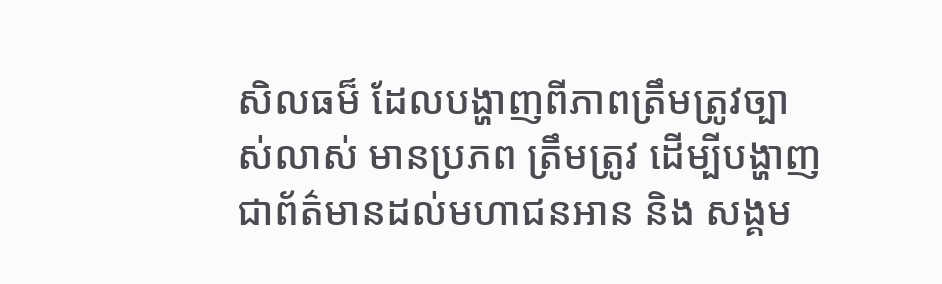សិលធម៏ ដែលបង្ហាញពីភាពត្រឹមត្រូវច្បាស់លាស់ មានប្រភព ត្រឹមត្រូវ ដើម្បីបង្ហាញជាព័ត៌មានដល់មហាជនអាន និង សង្គម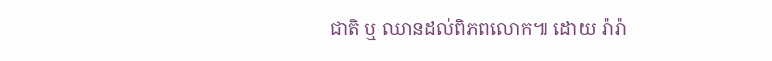ជាតិ ឬ ឈានដល់ពិភពលោក៕ ដោយ រ៉ារ៉ា